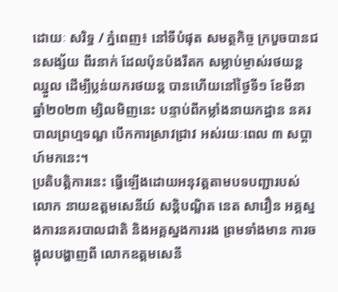ដោយៈ សរិទ្ធ / ភ្នំពេញ៖ នៅទីបំផុត សមត្ថកិច្ច ក្របួចបានជនសង្ស័យ ពីរនាក់ ដែលប៉ុនប៉ងរឹតក សម្លាប់ម្ចាស់រថយន្តឈ្នួល ដើម្បីប្លន់យករថយន្ត បានហើយនៅថ្ងៃទី១ ខែមីនា ឆ្នាំ២០២៣ ម្សិលមិញនេះ បន្ទាប់ពីកម្លាំងនាយកដ្ឋាន នគរបាលព្រហ្មទណ្ឌ បើកការស្រាវជ្រាវ អស់រយៈពេល ៣ សប្តាហ៍មកនេះ។
ប្រតិបត្តិការនេះ ធ្វើឡើងដោយអនុវត្តតាមបទបញ្ជារបស់លោក នាយឧត្តមសេនីយ៍ សន្ដិបណ្ឌិត នេត សាវឿន អគ្គស្នងការនគរបាលជាតិ និងអគ្គស្នងការរង ព្រមទាំងមាន ការចង្អុលបង្ហាញពី លោកឧត្តមសេនី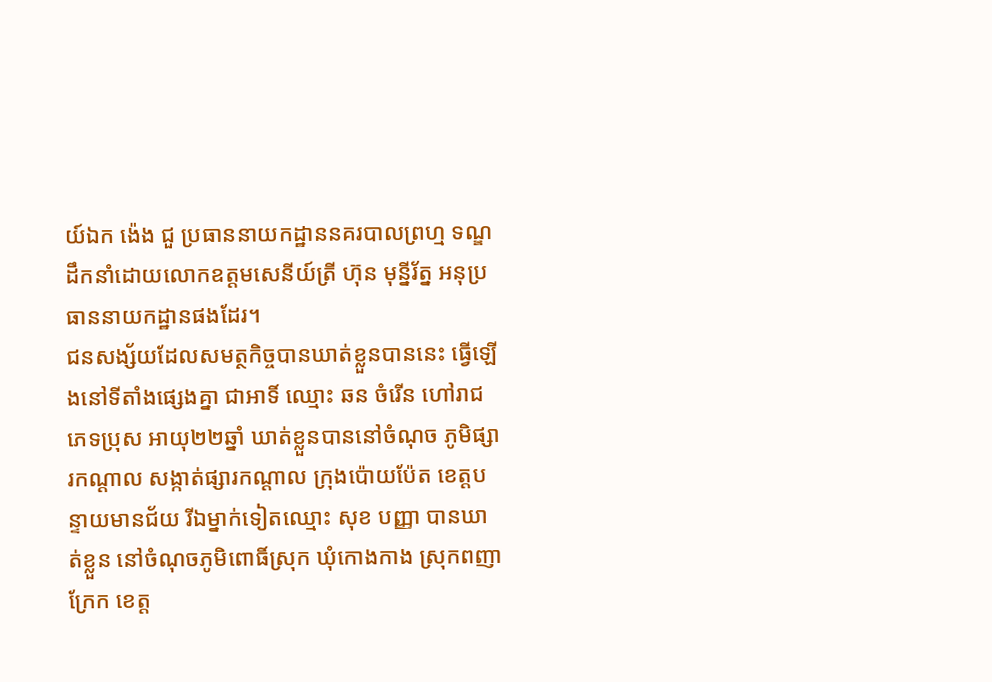យ៍ឯក ង៉េង ជួ ប្រធាននាយកដ្ឋាននគរបាលព្រហ្ម ទណ្ឌ ដឹកនាំដោយលោកឧត្តមសេនីយ៍ត្រី ហ៊ុន មុន្នីរ័ត្ន អនុប្រធាននាយកដ្ឋានផងដែរ។
ជនសង្ស័យដែលសមត្ថកិច្ចបានឃាត់ខ្លួនបាននេះ ធ្វើឡើងនៅទីតាំងផ្សេងគ្នា ជាអាទិ៍ ឈ្មោះ ឆន ចំរើន ហៅរាជ ភេទប្រុស អាយុ២២ឆ្នាំ ឃាត់ខ្លួនបាននៅចំណុច ភូមិផ្សារកណ្ដាល សង្កាត់ផ្សារកណ្ដាល ក្រុងប៉ោយប៉ែត ខេត្តបន្ទាយមានជ័យ រីឯម្នាក់ទៀតឈ្មោះ សុខ បញ្ញា បានឃាត់ខ្លួន នៅចំណុចភូមិពោធិ៍ស្រុក ឃុំកោងកាង ស្រុកពញាក្រែក ខេត្ត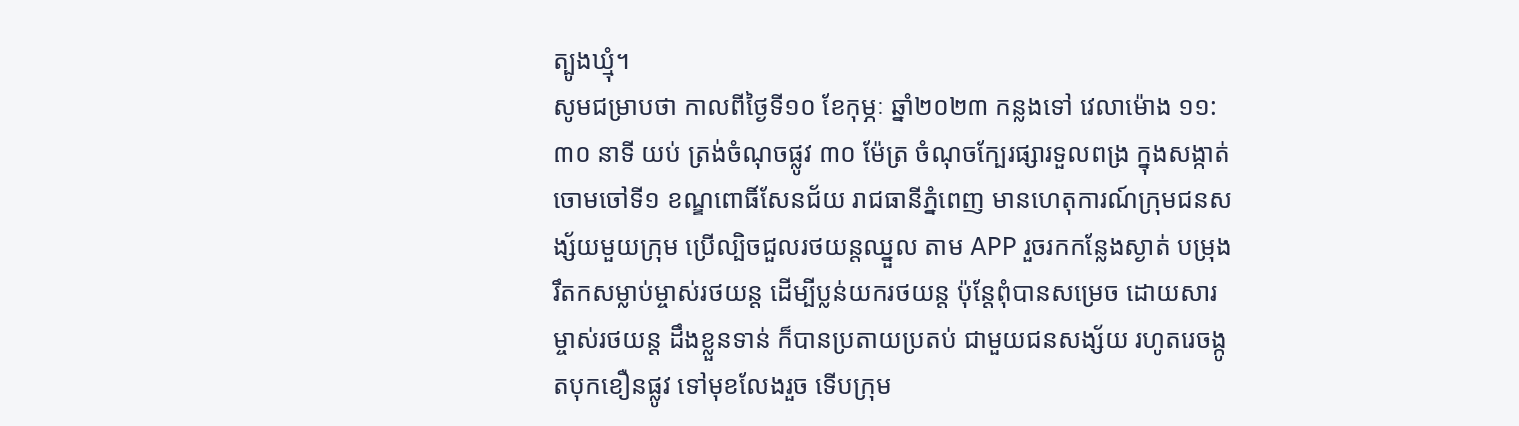ត្បូងឃ្មុំ។
សូមជម្រាបថា កាលពីថ្ងៃទី១០ ខែកុម្ភៈ ឆ្នាំ២០២៣ កន្លងទៅ វេលាម៉ោង ១១:៣០ នាទី យប់ ត្រង់ចំណុចផ្លូវ ៣០ ម៉ែត្រ ចំណុចក្បែរផ្សារទួលពង្រ ក្នុងសង្កាត់ចោមចៅទី១ ខណ្ឌពោធិ៍សែនជ័យ រាជធានីភ្នំពេញ មានហេតុការណ៍ក្រុមជនសង្ស័យមួយក្រុម ប្រើល្បិចជួលរថយន្តឈ្នួល តាម APP រួចរកកន្លែងស្ងាត់ បម្រុងរឹតកសម្លាប់ម្ចាស់រថយន្ត ដើម្បីប្លន់យករថយន្ត ប៉ុន្តែពុំបានសម្រេច ដោយសារម្ចាស់រថយន្ត ដឹងខ្លួនទាន់ ក៏បានប្រតាយប្រតប់ ជាមួយជនសង្ស័យ រហូតរេចង្កូតបុកខឿនផ្លូវ ទៅមុខលែងរួច ទើបក្រុម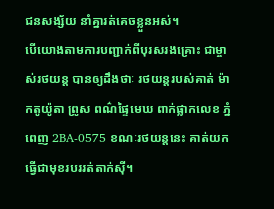ជនសង្ស័យ នាំគ្នារត់គេចខ្លួនអស់។
បើយោងតាមការបញ្ជាក់ពីបុរសរងគ្រោះ ជាម្ចាស់រថយន្ត បានឲ្យដឹងថាៈ រថយន្តរបស់គាត់ ម៉ាកតូយ៉ូតា ព្រូស ពណ៌ផ្ទៃមេឃ ពាក់ផ្លាកលេខ ភ្នំពេញ 2BA-0575 ខណៈរថយន្តនេះ គាត់យកធ្វើជាមុខរបររត់តាក់ស៊ី។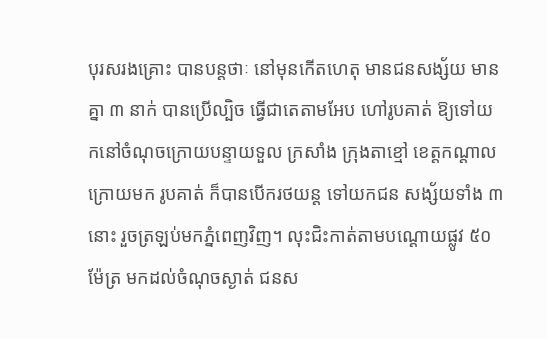បុរសរងគ្រោះ បានបន្តថាៈ នៅមុនកើតហេតុ មានជនសង្ស័យ មានគ្នា ៣ នាក់ បានប្រើល្បិច ធ្វើជាតេតាមអែប ហៅរូបគាត់ ឱ្យទៅយកនៅចំណុចក្រោយបន្ទាយទួល ក្រសាំង ក្រុងតាខ្មៅ ខេត្តកណ្តាល ក្រោយមក រូបគាត់ ក៏បានបើករថយន្ត ទៅយកជន សង្ស័យទាំង ៣ នោះ រួចត្រឡប់មកភ្នំពេញវិញ។ លុះជិះកាត់តាមបណ្តោយផ្លូវ ៥០ ម៉ែត្រ មកដល់ចំណុចស្ងាត់ ជនស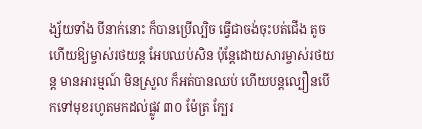ង្ស័យទាំង បីនាក់នោះ ក៏បានប្រើល្បិច ធ្វើជាចង់ចុះបត់ជើង តូច ហើយឱ្យម្ចាស់រថយន្ត អែបឈប់សិន ប៉ុន្តែដោយសារម្ចាស់រថយន្ត មានអារម្មណ៍ មិនស្រួល ក៏អត់បានឈប់ ហើយបន្តល្បឿនបើកទៅមុខរហូតមកដល់ផ្លូវ ៣០ ម៉ែត្រ ក្បែរ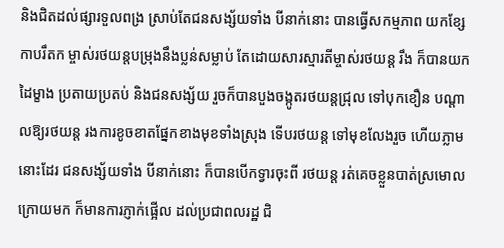និងជិតដល់ផ្សារទួលពង្រ ស្រាប់តែជនសង្ស័យទាំង បីនាក់នោះ បានធ្វើសកម្មភាព យកខ្សែកាបរឹតក ម្ចាស់រថយន្តបម្រុងនឹងប្លន់សម្លាប់ តែដោយសារស្មារតីម្ចាស់រថយន្ត រឹង ក៏បានយកដៃម្ខាង ប្រតាយប្រតប់ និងជនសង្ស័យ រួចក៏បានបួងចង្កូតរថយន្តជ្រុល ទៅបុកខឿន បណ្តាលឱ្យរថយន្ត រងការខូចខាតផ្នែកខាងមុខទាំងស្រុង ទើបរថយន្ត ទៅមុខលែងរួច ហើយភ្លាមនោះដែរ ជនសង្ស័យទាំង បីនាក់នោះ ក៏បានបើកទ្វារចុះពី រថយន្ត រត់គេចខ្លួនបាត់ស្រមោល ក្រោយមក ក៏មានការភ្ញាក់ផ្អើល ដល់ប្រជាពលរដ្ឋ ជិ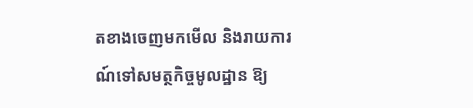តខាងចេញមកមើល និងរាយការណ៍ទៅសមត្ថកិច្ចមូលដ្ឋាន ឱ្យ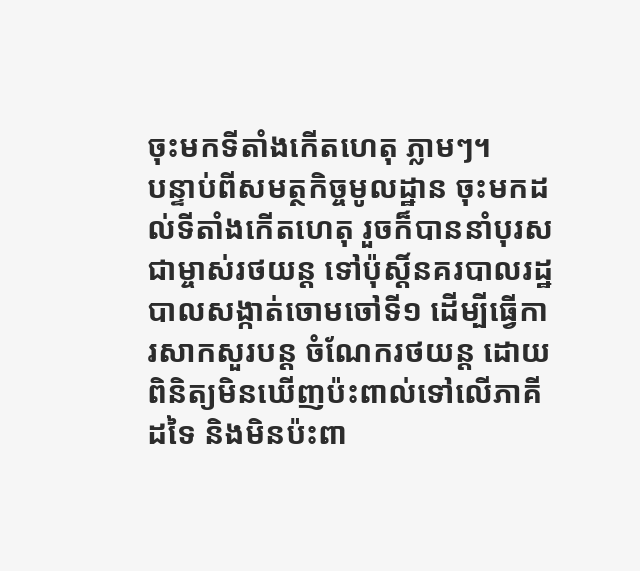ចុះមកទីតាំងកើតហេតុ ភ្លាមៗ។
បន្ទាប់ពីសមត្ថកិច្ចមូលដ្ឋាន ចុះមកដល់ទីតាំងកើតហេតុ រួចក៏បាននាំបុរស ជាម្ចាស់រថយន្ត ទៅប៉ុស្តិ៍នគរបាលរដ្ឋបាលសង្កាត់ចោមចៅទី១ ដើម្បីធ្វើការសាកសួរបន្ត ចំណែករថយន្ត ដោយពិនិត្យមិនឃើញប៉ះពាល់ទៅលើភាគីដទៃ និងមិនប៉ះពា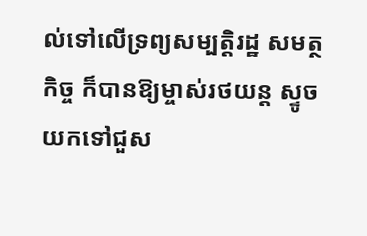ល់ទៅលើទ្រព្យសម្បត្តិរដ្ឋ សមត្ថកិច្ច ក៏បានឱ្យម្ចាស់រថយន្ត ស្ទូចយកទៅជួស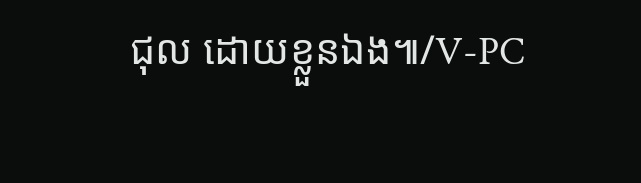ជុល ដោយខ្លួនឯង៕/V-PC